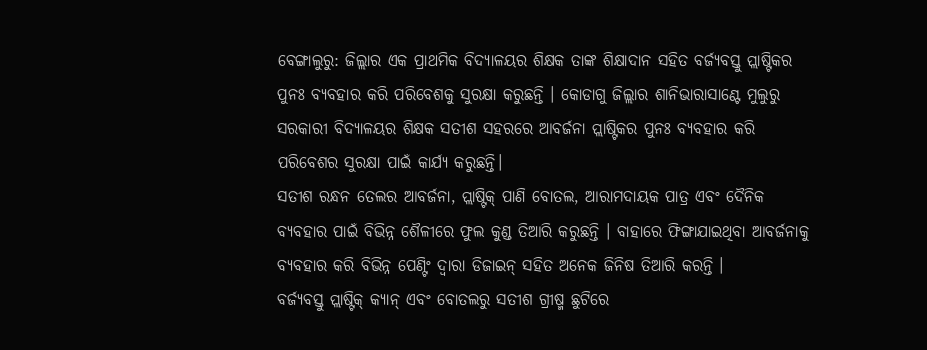ବେଙ୍ଗାଲୁରୁ: ଜିଲ୍ଲାର ଏକ ପ୍ରାଥମିକ ବିଦ୍ୟାଳୟର ଶିକ୍ଷକ ତାଙ୍କ ଶିକ୍ଷାଦାନ ସହିତ ବର୍ଜ୍ୟବସ୍ତୁ ପ୍ଲାଷ୍ଟିକର ପୁନଃ ବ୍ୟବହାର କରି ପରିବେଶକୁ ସୁରକ୍ଷା କରୁଛନ୍ତି । କୋଡାଗୁ ଜିଲ୍ଲାର ଶାନିଭାରାସାଣ୍ଟେ ମୁଲୁରୁ ସରକାରୀ ବିଦ୍ୟାଳୟର ଶିକ୍ଷକ ସତୀଶ ସହରରେ ଆବର୍ଜନା ପ୍ଲାଷ୍ଟିକର ପୁନଃ ବ୍ୟବହାର କରି ପରିବେଶର ସୁରକ୍ଷା ପାଇଁ କାର୍ଯ୍ୟ କରୁଛନ୍ତି।
ସତୀଶ ରନ୍ଧନ ତେଲର ଆବର୍ଜନା, ପ୍ଲାଷ୍ଟିକ୍ ପାଣି ବୋତଲ, ଆରାମଦାୟକ ପାତ୍ର ଏବଂ ଦୈନିକ ବ୍ୟବହାର ପାଇଁ ବିଭିନ୍ନ ଶୈଳୀରେ ଫୁଲ କୁଣ୍ଡ ତିଆରି କରୁଛନ୍ତି । ବାହାରେ ଫିଙ୍ଗାଯାଇଥିବା ଆବର୍ଜନାକୁ ବ୍ୟବହାର କରି ବିଭିନ୍ନ ପେଣ୍ଟିଂ ଦ୍ୱାରା ଡିଜାଇନ୍ ସହିତ ଅନେକ ଜିନିଷ ତିଆରି କରନ୍ତି ।
ବର୍ଜ୍ୟବସ୍ତୁ ପ୍ଲାଷ୍ଟିକ୍ କ୍ୟାନ୍ ଏବଂ ବୋତଲରୁ ସତୀଶ ଗ୍ରୀଷ୍ମ ଛୁଟିରେ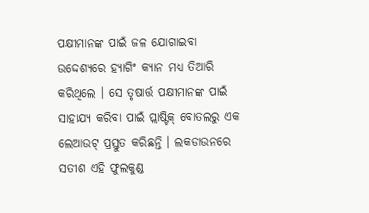ପକ୍ଷୀମାନଙ୍କ ପାଇଁ ଜଳ ଯୋଗାଇବା ଉଦ୍ଦେଶ୍ୟରେ ହ୍ୟାଗିଂ କ୍ୟାନ ମଧ୍ୟ ତିଆରି କରିଥିଲେ । ସେ ତୃଷାର୍ତ୍ତ ପକ୍ଷୀମାନଙ୍କ ପାଇଁ ସାହାଯ୍ୟ କରିବା ପାଇଁ ପ୍ଲାଷ୍ଟିକ୍ ବୋତଲରୁ ଏକ ଲେଆଉଟ୍ ପ୍ରସ୍ତୁତ କରିଛନ୍ତି । ଲକଡାଉନରେ ସତୀଶ ଏହି ଫୁଲକୁଣ୍ଡ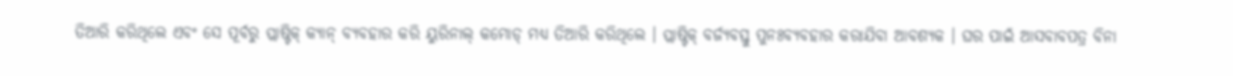ତିଆରି କରିଥିଲେ ଏବଂ ସେ ପୂର୍ବରୁ ପ୍ଲାଷ୍ଟିକ୍ କ୍ୟାନ୍ ବ୍ୟବହାର କରି ୟୁରିନାଲ୍ କମୋଡ୍ ମଧ୍ୟ ତିଆରି କରିଥିଲେ । ପ୍ଲାଷ୍ଟିକ୍ ବର୍ଜ୍ୟବସ୍ତୁ ପୁନଃବ୍ୟବହାର କରାଯିବା ଆବଶ୍ୟକ । ଘର ପାଇଁ ଆସବାବପତ୍ର ବିନା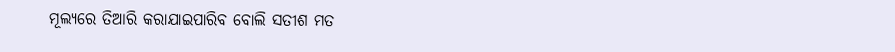ମୂଲ୍ୟରେ ତିଆରି କରାଯାଇପାରିବ ବୋଲି ସତୀଶ ମତ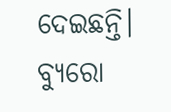ଦେଇଛନ୍ତି।
ବ୍ୟୁରୋ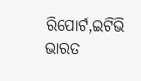ରିପୋର୍ଟ,ଇଟିଭି ଭାରତ